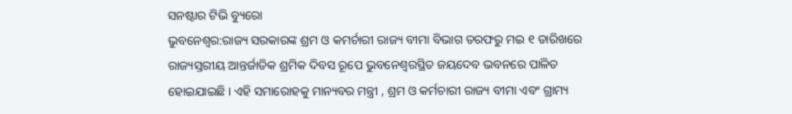ସନଷ୍ଟାର ଟିଭି ବ୍ୟୁରୋ
ଭୁବନେଶ୍ବର:ରାଜ୍ୟ ସରକାରଙ୍କ ଶ୍ରମ ଓ କମର୍ଚାରୀ ରାଜ୍ୟ ବୀମା ବିଭାଗ ତରଫରୁ ମଇ ୧ ତାରିଖରେ ରାଜ୍ୟସ୍ତରୀୟ ଆନ୍ତର୍ଜାତିକ ଶ୍ରମିକ ଦିବସ ରୂପେ ଭୁବନେଶ୍ଵରସ୍ଥିତ ଜୟଦେବ ଭବନରେ ପାଳିତ ହୋଇଯାଇଛି । ଏହି ସମାରୋହକୁ ମାନ୍ୟବର ମନ୍ତ୍ରୀ , ଶ୍ରମ ଓ କର୍ମଚାରୀ ରାଜ୍ୟ ବୀମା ଏବଂ ଗ୍ରାମ୍ୟ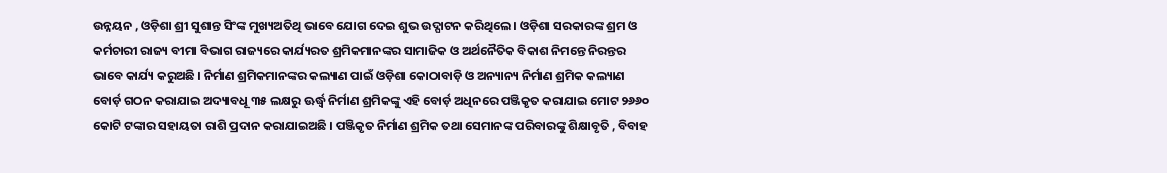ଉନ୍ନୟନ , ଓଡ଼ିଶା ଶ୍ରୀ ସୁଶାନ୍ତ ସିଂଙ୍କ ମୁଖ୍ୟଅତିଥି ଭାବେ ଯୋଗ ଦେଇ ଶୁଭ ଉଦ୍ଘାଟନ କରିଥିଲେ । ଓଡ଼ିଶା ସରକାରଙ୍କ ଶ୍ରମ ଓ କର୍ମଚାରୀ ରାଜ୍ୟ ବୀମା ବିଭାଗ ରାଜ୍ୟରେ କାର୍ଯ୍ୟରତ ଶ୍ରମିକମାନଙ୍କର ସାମାଜିକ ଓ ଅର୍ଥନୈତିକ ବିକାଶ ନିମନ୍ତେ ନିରନ୍ତର ଭାବେ କାର୍ଯ୍ୟ କରୁଅଛି । ନିର୍ମାଣ ଶ୍ରମିକମାନଙ୍କର କଲ୍ୟାଣ ପାଇଁ ଓଡ଼ିଶା କୋଠାବାଡ଼ି ଓ ଅନ୍ୟାନ୍ୟ ନିର୍ମାଣ ଶ୍ରମିକ କଲ୍ୟାଣ ବୋର୍ଡ଼ ଗଠନ କରାଯାଇ ଅଦ୍ୟାବଧୂ ୩୫ ଲକ୍ଷରୁ ଊର୍ଦ୍ଧ୍ବ ନିର୍ମାଣ ଶ୍ରମିକଙ୍କୁ ଏହି ବୋର୍ଡ଼ ଅଧିନରେ ପଞ୍ଜିକୃତ କରାଯାଇ ମୋଟ ୨୬୬୦ କୋଟି ଟଙ୍କାର ସହାୟତା ରାଶି ପ୍ରଦାନ କରାଯାଇଅଛି । ପଞ୍ଜିକୃତ ନିର୍ମାଣ ଶ୍ରମିକ ତଥା ସେମାନଙ୍କ ପରିବାରଙ୍କୁ ଶିକ୍ଷାବୃତି , ବିବାହ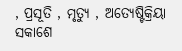, ପ୍ରସୂତି , ମୃତ୍ୟୁ , ଅତ୍ୟେଷ୍ଟିକ୍ରିୟା ସକାଶେ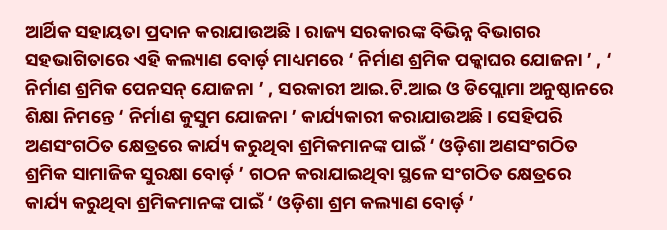ଆର୍ଥିକ ସହାୟତା ପ୍ରଦାନ କରାଯାଉଅଛି । ରାଜ୍ୟ ସରକାରଙ୍କ ବିଭିନ୍ନ ବିଭାଗର ସହଭାଗିତାରେ ଏହି କଲ୍ୟାଣ ବୋର୍ଡ଼ ମାଧ୍ୟମରେ ‘ ନିର୍ମାଣ ଶ୍ରମିକ ପକ୍କାଘର ଯୋଜନା ’ , ‘ ନିର୍ମାଣ ଶ୍ରମିକ ପେନସନ୍ ଯୋଜନା ’ , ସରକାରୀ ଆଇ.ଟି.ଆଇ ଓ ଡିପ୍ଲୋମା ଅନୁଷ୍ଠାନରେ ଶିକ୍ଷା ନିମନ୍ତେ ‘ ନିର୍ମାଣ କୁସୁମ ଯୋଜନା ’ କାର୍ଯ୍ୟକାରୀ କରାଯାଉଅଛି । ସେହିପରି ଅଣସଂଗଠିତ କ୍ଷେତ୍ରରେ କାର୍ଯ୍ୟ କରୁଥିବା ଶ୍ରମିକମାନଙ୍କ ପାଇଁ ‘ ଓଡ଼ିଶା ଅଣସଂଗଠିତ ଶ୍ରମିକ ସାମାଜିକ ସୁରକ୍ଷା ବୋର୍ଡ଼ ’ ଗଠନ କରାଯାଇଥିବା ସ୍ଥଳେ ସଂଗଠିତ କ୍ଷେତ୍ରରେ କାର୍ଯ୍ୟ କରୁଥିବା ଶ୍ରମିକମାନଙ୍କ ପାଇଁ ‘ ଓଡ଼ିଶା ଶ୍ରମ କଲ୍ୟାଣ ବୋର୍ଡ଼ ’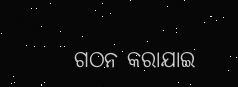ଗଠନ କରାଯାଇ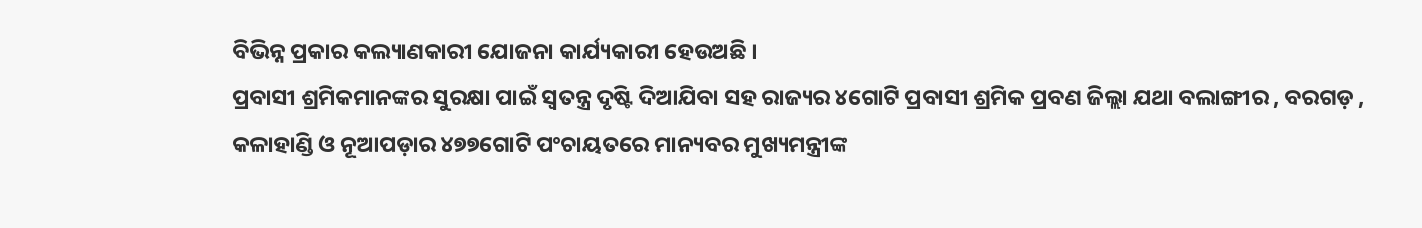ବିଭିନ୍ନ ପ୍ରକାର କଲ୍ୟାଣକାରୀ ଯୋଜନା କାର୍ଯ୍ୟକାରୀ ହେଉଅଛି ।
ପ୍ରବାସୀ ଶ୍ରମିକମାନଙ୍କର ସୁରକ୍ଷା ପାଇଁ ସ୍ଵତନ୍ତ୍ର ଦୃଷ୍ଟି ଦିଆଯିବା ସହ ରାଜ୍ୟର ୪ଗୋଟି ପ୍ରବାସୀ ଶ୍ରମିକ ପ୍ରବଣ ଜିଲ୍ଲା ଯଥା ବଲାଙ୍ଗୀର , ବରଗଡ଼ , କଳାହାଣ୍ଡି ଓ ନୂଆପଡ଼ାର ୪୭୭ଗୋଟି ପଂଚାୟତରେ ମାନ୍ୟବର ମୁଖ୍ୟମନ୍ତ୍ରୀଙ୍କ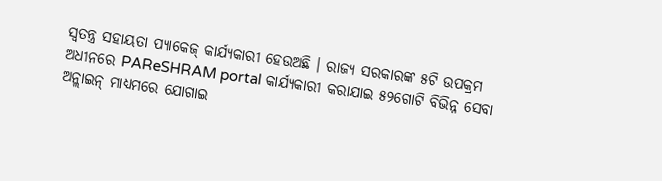ସ୍ବତନ୍ତ୍ର ସହାୟତା ପ୍ୟାକେଜ୍ କାର୍ଯ୍ୟକାରୀ ହେଉଅଛି । ରାଜ୍ୟ ସରକାରଙ୍କ ୫ଟି ଉପକ୍ରମ ଅଧୀନରେ PAReSHRAM portal କାର୍ଯ୍ୟକାରୀ କରାଯାଇ ୫୨ଗୋଟି ବିଭିନ୍ନ ସେବା ଅନ୍ଲାଇନ୍ ମାଧ୍ୟମରେ ଯୋଗାଇ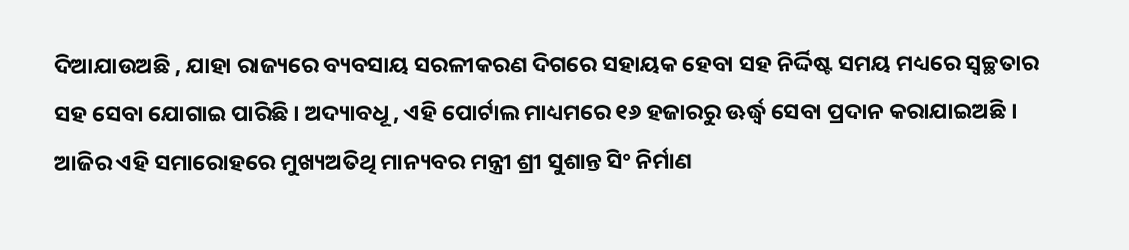ଦିଆଯାଉଅଛି , ଯାହା ରାଜ୍ୟରେ ବ୍ୟବସାୟ ସରଳୀକରଣ ଦିଗରେ ସହାୟକ ହେବା ସହ ନିର୍ଦ୍ଦିଷ୍ଟ ସମୟ ମଧ୍ୟରେ ସ୍ୱଚ୍ଛତାର ସହ ସେବା ଯୋଗାଇ ପାରିଛି । ଅଦ୍ୟାବଧୂ , ଏହି ପୋର୍ଟାଲ ମାଧ୍ୟମରେ ୧୬ ହଜାରରୁ ଊର୍ଦ୍ଧ୍ବ ସେବା ପ୍ରଦାନ କରାଯାଇଅଛି । ଆଜିର ଏହି ସମାରୋହରେ ମୁଖ୍ୟଅତିଥି ମାନ୍ୟବର ମନ୍ତ୍ରୀ ଶ୍ରୀ ସୁଶାନ୍ତ ସିଂ ନିର୍ମାଣ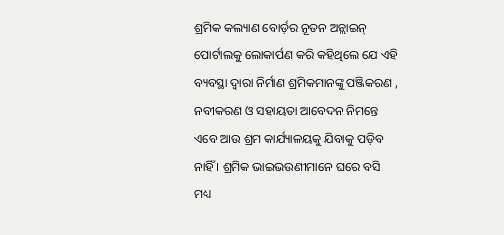ଶ୍ରମିକ କଲ୍ୟାଣ ବୋର୍ଡ଼ର ନୂତନ ଅନ୍ଲାଇନ୍ ପୋର୍ଟାଲକୁ ଲୋକାର୍ପଣ କରି କହିଥିଲେ ଯେ ଏହି ବ୍ୟବସ୍ଥା ଦ୍ଵାରା ନିର୍ମାଣ ଶ୍ରମିକମାନଙ୍କୁ ପଞ୍ଜିକରଣ , ନବୀକରଣ ଓ ସହାୟତା ଆବେଦନ ନିମନ୍ତେ ଏବେ ଆଉ ଶ୍ରମ କାର୍ଯ୍ୟାଳୟକୁ ଯିବାକୁ ପଡ଼ିବ ନାହିଁ । ଶ୍ରମିକ ଭାଇଭଉଣୀମାନେ ଘରେ ବସି ମଧ୍ୟ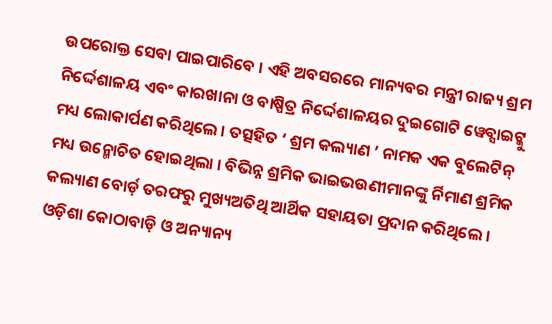ଉପରୋକ୍ତ ସେବା ପାଇପାରିବେ । ଏହି ଅବସରରେ ମାନ୍ୟବର ମନ୍ତ୍ରୀ ରାଜ୍ୟ ଶ୍ରମ ନିର୍ଦ୍ଦେଶାଳୟ ଏବଂ କାରଖାନା ଓ ବାଷ୍ପିତ୍ର ନିର୍ଦ୍ଦେଶାଳୟର ଦୁଇଗୋଟି ୱେବ୍ସାଇଟ୍କୁ ମଧ୍ୟ ଲୋକାର୍ପଣ କରିଥିଲେ । ତତ୍ସହିତ ‘ ଶ୍ରମ କଲ୍ୟାଣ ’ ନାମକ ଏକ ବୁଲେଟିନ୍ ମଧ୍ୟ ଉନ୍ମୋଚିତ ହୋଇଥିଲା । ବିଭିନ୍ନ ଶ୍ରମିକ ଭାଇଭଉଣୀମାନଙ୍କୁ ର୍ନିମାଣ ଶ୍ରମିକ କଲ୍ୟାଣ ବୋର୍ଡ଼ ତରଫରୁ ମୁଖ୍ୟଅତିଥି ଆର୍ଥିକ ସହାୟତା ପ୍ରଦାନ କରିଥିଲେ । ଓଡ଼ିଶା କୋଠାବାଡ଼ି ଓ ଅନ୍ୟାନ୍ୟ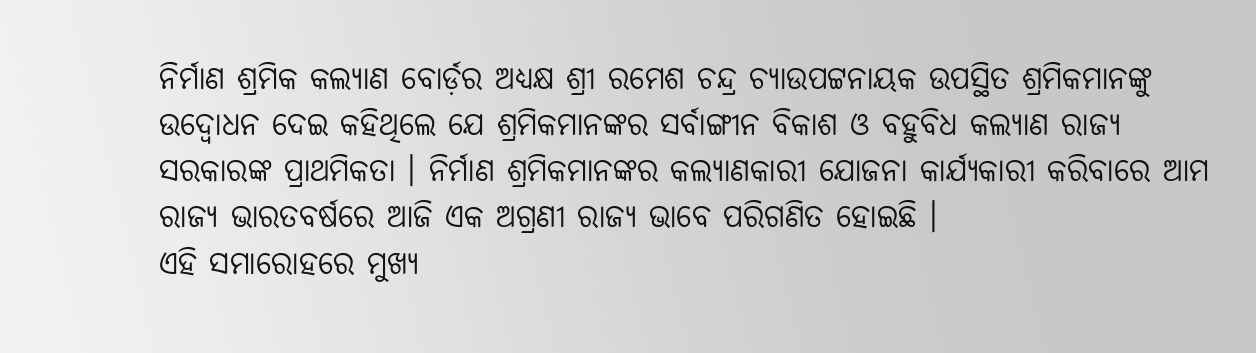ନିର୍ମାଣ ଶ୍ରମିକ କଲ୍ୟାଣ ବୋର୍ଡ଼ର ଅଧ୍ୟକ୍ଷ ଶ୍ରୀ ରମେଶ ଚନ୍ଦ୍ର ଚ୍ୟାଉପଟ୍ଟନାୟକ ଉପସ୍ଥିତ ଶ୍ରମିକମାନଙ୍କୁ ଉଦ୍ବୋଧନ ଦେଇ କହିଥିଲେ ଯେ ଶ୍ରମିକମାନଙ୍କର ସର୍ବାଙ୍ଗୀନ ବିକାଶ ଓ ବହୁବିଧ କଲ୍ୟାଣ ରାଜ୍ୟ ସରକାରଙ୍କ ପ୍ରାଥମିକତା । ନିର୍ମାଣ ଶ୍ରମିକମାନଙ୍କର କଲ୍ୟାଣକାରୀ ଯୋଜନା କାର୍ଯ୍ୟକାରୀ କରିବାରେ ଆମ ରାଜ୍ୟ ଭାରତବର୍ଷରେ ଆଜି ଏକ ଅଗ୍ରଣୀ ରାଜ୍ୟ ଭାବେ ପରିଗଣିତ ହୋଇଛି ।
ଏହି ସମାରୋହରେ ମୁଖ୍ୟ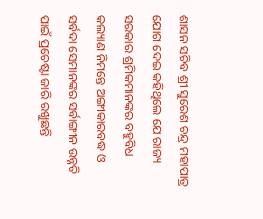ଶାସନ ସଚିବ ଶ୍ରୀ ସୁରେଶ ଚନ୍ଦ୍ର ମହାପାତ୍ର ଯୋଗ ଦେଇ କହିଥିଲେ ଯେ ରାଜ୍ୟ ସରକାର ଶ୍ରମିକମାନଙ୍କର ବହୁବିଧ କଲ୍ୟାଣ ନିମନ୍ତେ ଅଙ୍ଗୀକାରବଦ୍ଧ ଓ ସର୍ବଦା ସେମାନଙ୍କର ସର୍ବାଙ୍ଗୀନ ଉନ୍ନତି ପାଇଁ ପ୍ରଚେଷ୍ଟା ଜାରି ରଖୁଛନ୍ତି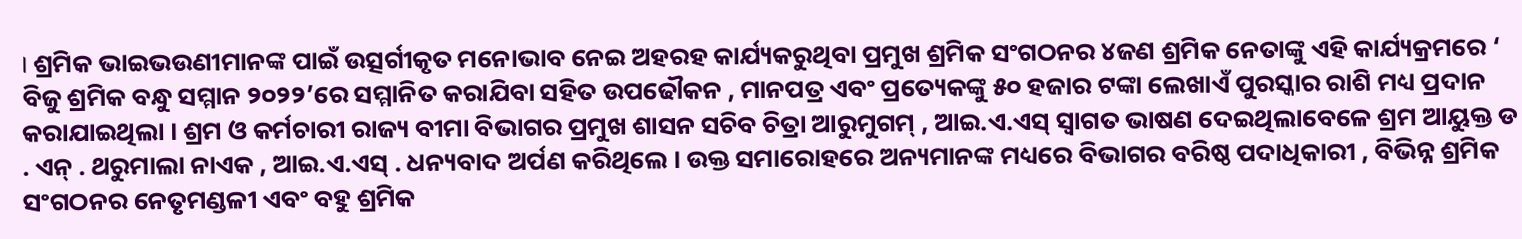। ଶ୍ରମିକ ଭାଇଭଉଣୀମାନଙ୍କ ପାଇଁ ଉତ୍ସର୍ଗୀକୃତ ମନୋଭାବ ନେଇ ଅହରହ କାର୍ଯ୍ୟକରୁଥିବା ପ୍ରମୁଖ ଶ୍ରମିକ ସଂଗଠନର ୪ଜଣ ଶ୍ରମିକ ନେତାଙ୍କୁ ଏହି କାର୍ଯ୍ୟକ୍ରମରେ ‘ ବିଜୁ ଶ୍ରମିକ ବନ୍ଧୁ ସମ୍ମାନ ୨୦୨୨’ରେ ସମ୍ମାନିତ କରାଯିବା ସହିତ ଉପଢୌକନ , ମାନପତ୍ର ଏବଂ ପ୍ରତ୍ୟେକଙ୍କୁ ୫୦ ହଜାର ଟଙ୍କା ଲେଖାଏଁ ପୁରସ୍କାର ରାଶି ମଧ୍ୟ ପ୍ରଦାନ କରାଯାଇଥିଲା । ଶ୍ରମ ଓ କର୍ମଚାରୀ ରାଜ୍ୟ ବୀମା ବିଭାଗର ପ୍ରମୁଖ ଶାସନ ସଚିବ ଚିତ୍ରା ଆରୁମୁଗମ୍ , ଆଇ.ଏ.ଏସ୍ ସ୍ଵାଗତ ଭାଷଣ ଦେଇଥିଲାବେଳେ ଶ୍ରମ ଆୟୁକ୍ତ ଡ . ଏନ୍ . ଥରୁମାଲା ନାଏକ , ଆଇ.ଏ.ଏସ୍ . ଧନ୍ୟବାଦ ଅର୍ପଣ କରିଥିଲେ । ଉକ୍ତ ସମାରୋହରେ ଅନ୍ୟମାନଙ୍କ ମଧ୍ୟରେ ବିଭାଗର ବରିଷ୍ଠ ପଦାଧିକାରୀ , ବିଭିନ୍ନ ଶ୍ରମିକ ସଂଗଠନର ନେତୃମଣ୍ଡଳୀ ଏବଂ ବହୁ ଶ୍ରମିକ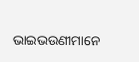ଭାଇଭଉଣୀମାନେ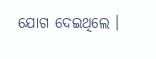ଯୋଗ ଦେଇଥିଲେ ।